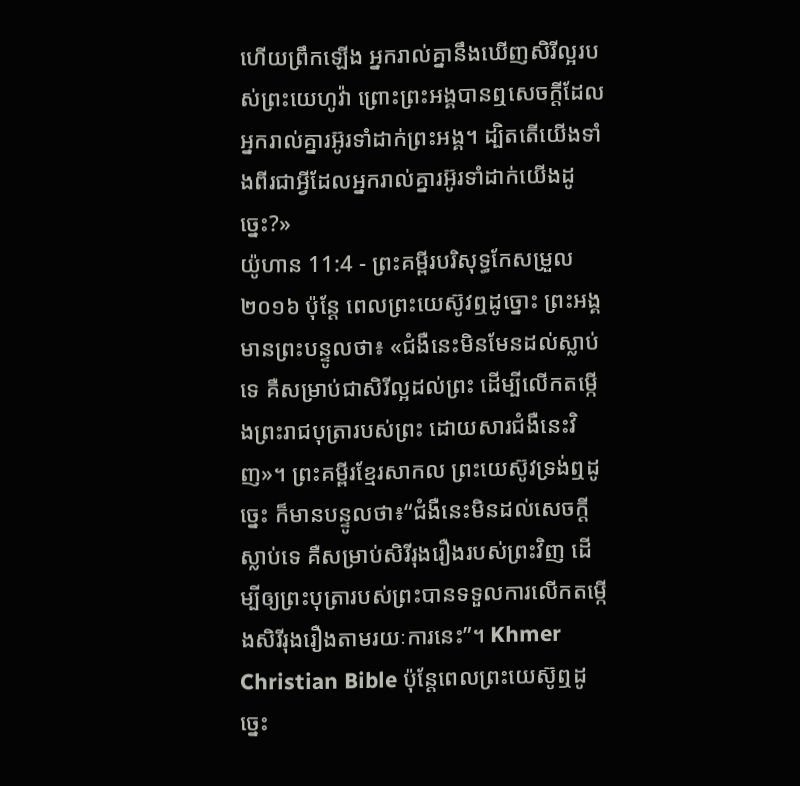ហើយព្រឹកឡើង អ្នករាល់គ្នានឹងឃើញសិរីល្អរបស់ព្រះយេហូវ៉ា ព្រោះព្រះអង្គបានឮសេចក្ដីដែលអ្នករាល់គ្នារអ៊ូរទាំដាក់ព្រះអង្គ។ ដ្បិតតើយើងទាំងពីរជាអ្វីដែលអ្នករាល់គ្នារអ៊ូរទាំដាក់យើងដូច្នេះ?»
យ៉ូហាន 11:4 - ព្រះគម្ពីរបរិសុទ្ធកែសម្រួល ២០១៦ ប៉ុន្តែ ពេលព្រះយេស៊ូវឮដូច្នោះ ព្រះអង្គមានព្រះបន្ទូលថា៖ «ជំងឺនេះមិនមែនដល់ស្លាប់ទេ គឺសម្រាប់ជាសិរីល្អដល់ព្រះ ដើម្បីលើកតម្កើងព្រះរាជបុត្រារបស់ព្រះ ដោយសារជំងឺនេះវិញ»។ ព្រះគម្ពីរខ្មែរសាកល ព្រះយេស៊ូវទ្រង់ឮដូច្នេះ ក៏មានបន្ទូលថា៖“ជំងឺនេះមិនដល់សេចក្ដីស្លាប់ទេ គឺសម្រាប់សិរីរុងរឿងរបស់ព្រះវិញ ដើម្បីឲ្យព្រះបុត្រារបស់ព្រះបានទទួលការលើកតម្កើងសិរីរុងរឿងតាមរយៈការនេះ”។ Khmer Christian Bible ប៉ុន្ដែពេលព្រះយេស៊ូឮដូច្នេះ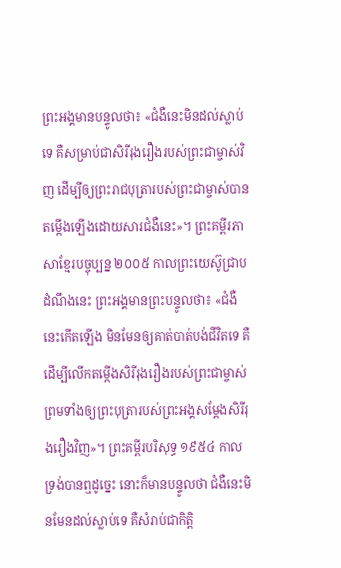ព្រះអង្គមានបន្ទូលថា៖ «ជំងឺនេះមិនដល់ស្លាប់ទេ គឺសម្រាប់ជាសិរីរុងរឿងរបស់ព្រះជាម្ចាស់វិញ ដើម្បីឲ្យព្រះរាជបុត្រារបស់ព្រះជាម្ចាស់បានតម្កើងឡើងដោយសារជំងឺនេះ»។ ព្រះគម្ពីរភាសាខ្មែរបច្ចុប្បន្ន ២០០៥ កាលព្រះយេស៊ូជ្រាបដំណឹងនេះ ព្រះអង្គមានព្រះបន្ទូលថា៖ «ជំងឺនេះកើតឡើង មិនមែនឲ្យគាត់បាត់បង់ជីវិតទេ គឺដើម្បីលើកតម្កើងសិរីរុងរឿងរបស់ព្រះជាម្ចាស់ ព្រមទាំងឲ្យព្រះបុត្រារបស់ព្រះអង្គសម្តែងសិរីរុងរឿងវិញ»។ ព្រះគម្ពីរបរិសុទ្ធ ១៩៥៤ កាលទ្រង់បានឮដូច្នេះ នោះក៏មានបន្ទូលថា ជំងឺនេះមិនមែនដល់ស្លាប់ទេ គឺសំរាប់ជាកិត្តិ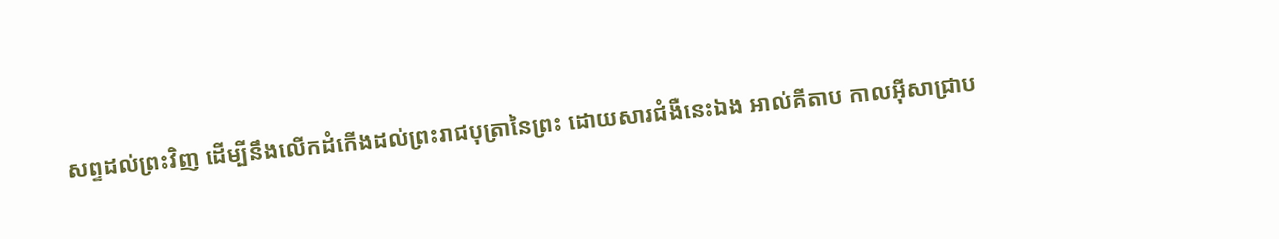សព្ទដល់ព្រះវិញ ដើម្បីនឹងលើកដំកើងដល់ព្រះរាជបុត្រានៃព្រះ ដោយសារជំងឺនេះឯង អាល់គីតាប កាលអ៊ីសាជ្រាប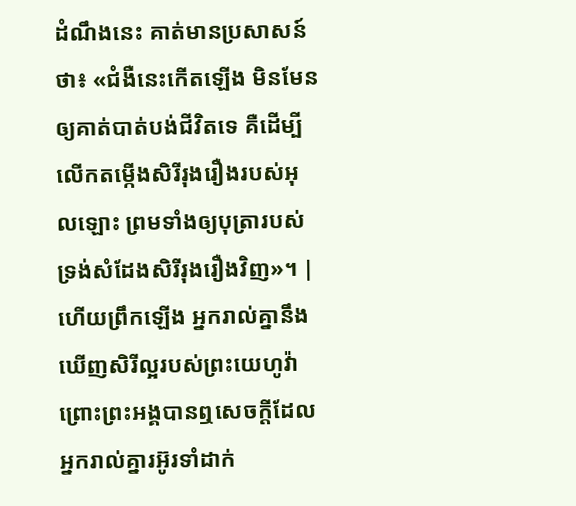ដំណឹងនេះ គាត់មានប្រសាសន៍ថា៖ «ជំងឺនេះកើតឡើង មិនមែនឲ្យគាត់បាត់បង់ជីវិតទេ គឺដើម្បីលើកតម្កើងសិរីរុងរឿងរបស់អុលឡោះ ព្រមទាំងឲ្យបុត្រារបស់ទ្រង់សំដែងសិរីរុងរឿងវិញ»។ |
ហើយព្រឹកឡើង អ្នករាល់គ្នានឹងឃើញសិរីល្អរបស់ព្រះយេហូវ៉ា ព្រោះព្រះអង្គបានឮសេចក្ដីដែលអ្នករាល់គ្នារអ៊ូរទាំដាក់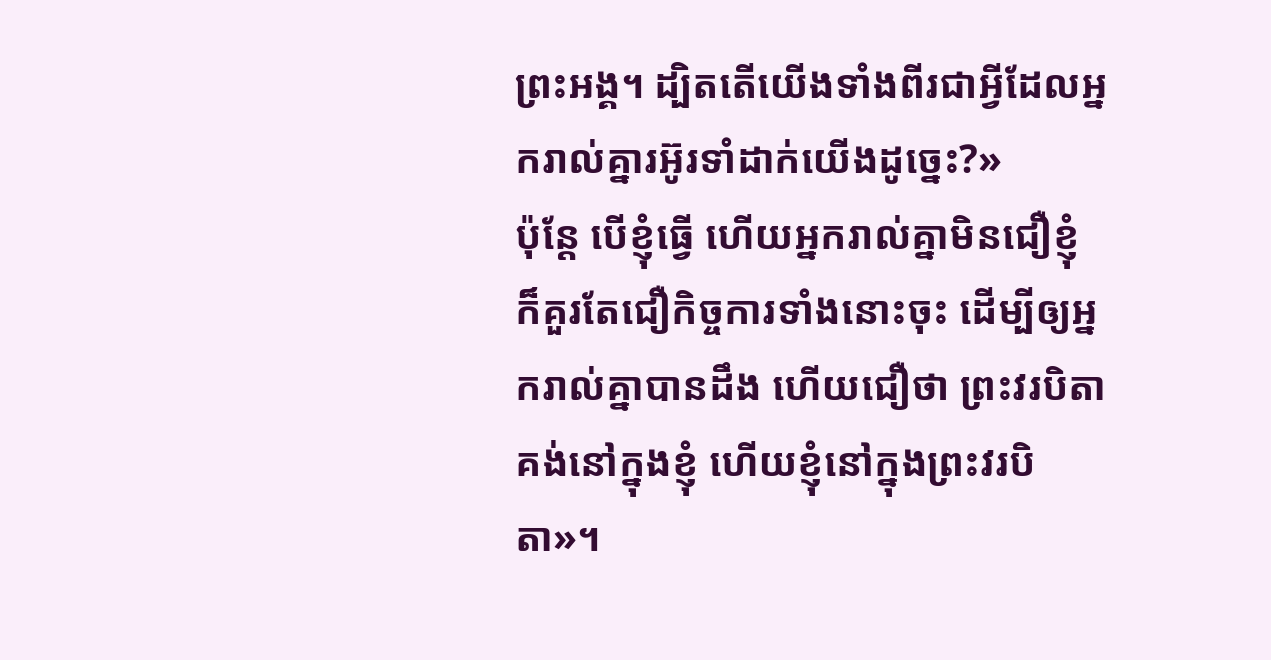ព្រះអង្គ។ ដ្បិតតើយើងទាំងពីរជាអ្វីដែលអ្នករាល់គ្នារអ៊ូរទាំដាក់យើងដូច្នេះ?»
ប៉ុន្តែ បើខ្ញុំធ្វើ ហើយអ្នករាល់គ្នាមិនជឿខ្ញុំ ក៏គួរតែជឿកិច្ចការទាំងនោះចុះ ដើម្បីឲ្យអ្នករាល់គ្នាបានដឹង ហើយជឿថា ព្រះវរបិតាគង់នៅក្នុងខ្ញុំ ហើយខ្ញុំនៅក្នុងព្រះវរបិតា»។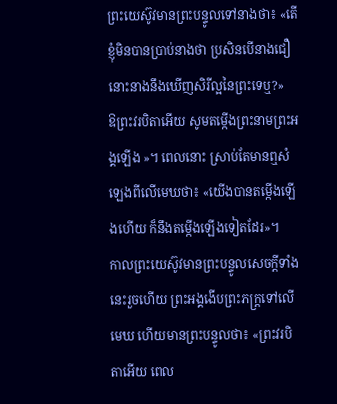ព្រះយេស៊ូវមានព្រះបន្ទូលទៅនាងថា៖ «តើខ្ញុំមិនបានប្រាប់នាងថា ប្រសិនបើនាងជឿ នោះនាងនឹងឃើញសិរីល្អនៃព្រះទេឬ?»
ឱព្រះវរបិតាអើយ សូមតម្កើងព្រះនាមព្រះអង្គឡើង »។ ពេលនោះ ស្រាប់តែមានឮសំឡេងពីលើមេឃថា៖ «យើងបានតម្កើងឡើងហើយ ក៏នឹងតម្កើងឡើងទៀតដែរ»។
កាលព្រះយេស៊ូវមានព្រះបន្ទូលសេចក្ដីទាំងនេះរួចហើយ ព្រះអង្គងើបព្រះភក្ត្រទៅលើមេឃ ហើយមានព្រះបន្ទូលថា៖ «ព្រះវរបិតាអើយ ពេល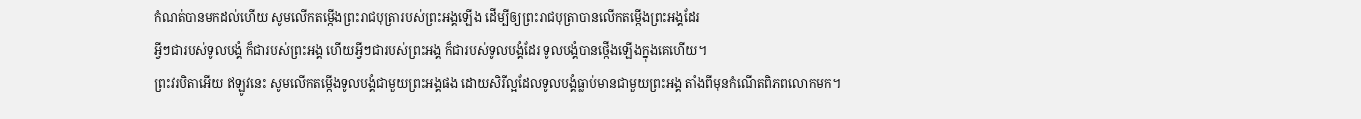កំណត់បានមកដល់ហើយ សូមលើកតម្កើងព្រះរាជបុត្រារបស់ព្រះអង្គឡើង ដើម្បីឲ្យព្រះរាជបុត្រាបានលើកតម្កើងព្រះអង្គដែរ
អ្វីៗជារបស់ទូលបង្គំ ក៏ជារបស់ព្រះអង្គ ហើយអ្វីៗជារបស់ព្រះអង្គ ក៏ជារបស់ទូលបង្គំដែរ ទូលបង្គំបានថ្កើងឡើងក្នុងគេហើយ។
ព្រះវរបិតាអើយ ឥឡូវនេះ សូមលើកតម្កើងទូលបង្គំជាមួយព្រះអង្គផង ដោយសិរីល្អដែលទូលបង្គំធ្លាប់មានជាមួយព្រះអង្គ តាំងពីមុនកំណើតពិភពលោកមក។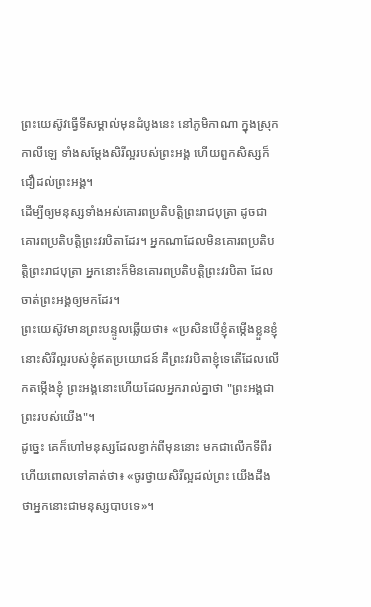ព្រះយេស៊ូវធ្វើទីសម្គាល់មុនដំបូងនេះ នៅភូមិកាណា ក្នុងស្រុកកាលីឡេ ទាំងសម្តែងសិរីល្អរបស់ព្រះអង្គ ហើយពួកសិស្សក៏ជឿដល់ព្រះអង្គ។
ដើម្បីឲ្យមនុស្សទាំងអស់គោរពប្រតិបត្តិព្រះរាជបុត្រា ដូចជាគោរពប្រតិបត្តិព្រះវរបិតាដែរ។ អ្នកណាដែលមិនគោរពប្រតិបត្តិព្រះរាជបុត្រា អ្នកនោះក៏មិនគោរពប្រតិបត្តិព្រះវរបិតា ដែលចាត់ព្រះអង្គឲ្យមកដែរ។
ព្រះយេស៊ូវមានព្រះបន្ទូលឆ្លើយថា៖ «ប្រសិនបើខ្ញុំតម្កើងខ្លួនខ្ញុំ នោះសិរីល្អរបស់ខ្ញុំឥតប្រយោជន៍ គឺព្រះវរបិតាខ្ញុំទេតើដែលលើកតម្កើងខ្ញុំ ព្រះអង្គនោះហើយដែលអ្នករាល់គ្នាថា "ព្រះអង្គជាព្រះរបស់យើង"។
ដូច្នេះ គេក៏ហៅមនុស្សដែលខ្វាក់ពីមុននោះ មកជាលើកទីពីរ ហើយពោលទៅគាត់ថា៖ «ចូរថ្វាយសិរីល្អដល់ព្រះ យើងដឹងថាអ្នកនោះជាមនុស្សបាបទេ»។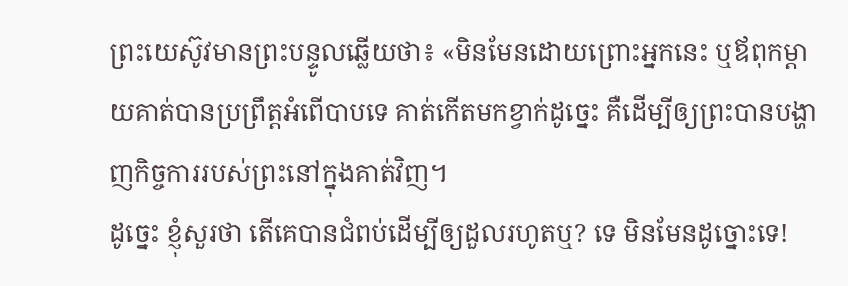ព្រះយេស៊ូវមានព្រះបន្ទូលឆ្លើយថា៖ «មិនមែនដោយព្រោះអ្នកនេះ ឬឪពុកម្តាយគាត់បានប្រព្រឹត្តអំពើបាបទេ គាត់កើតមកខ្វាក់ដូច្នេះ គឺដើម្បីឲ្យព្រះបានបង្ហាញកិច្ចការរបស់ព្រះនៅក្នុងគាត់វិញ។
ដូច្នេះ ខ្ញុំសួរថា តើគេបានជំពប់ដើម្បីឲ្យដួលរហូតឬ? ទេ មិនមែនដូច្នោះទេ!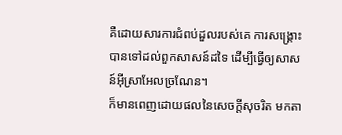គឺដោយសារការជំពប់ដួលរបស់គេ ការសង្គ្រោះបានទៅដល់ពួកសាសន៍ដទៃ ដើម្បីធ្វើឲ្យសាសន៍អ៊ីស្រាអែលច្រណែន។
ក៏មានពេញដោយផលនៃសេចក្តីសុចរិត មកតា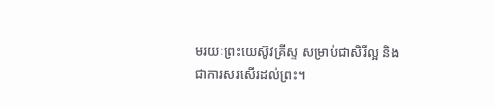មរយៈព្រះយេស៊ូវគ្រីស្ទ សម្រាប់ជាសិរីល្អ និងជាការសរសើរដល់ព្រះ។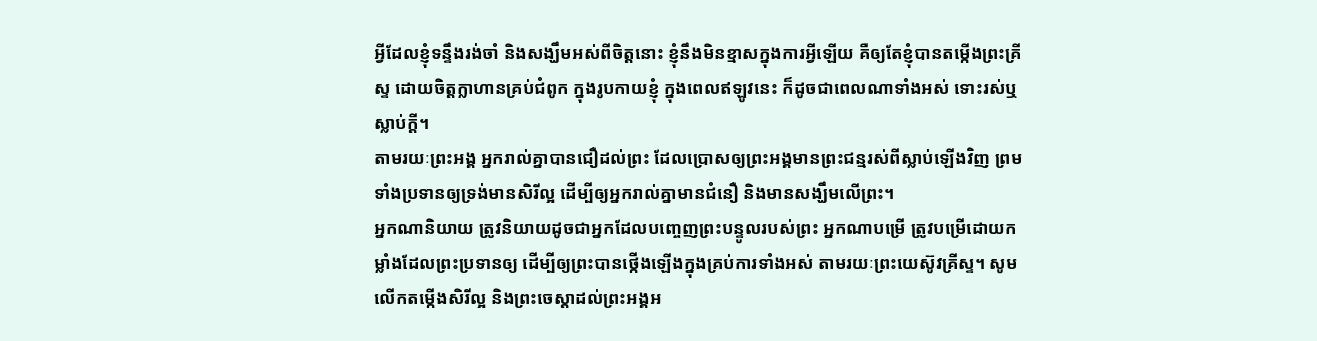អ្វីដែលខ្ញុំទន្ទឹងរង់ចាំ និងសង្ឃឹមអស់ពីចិត្តនោះ ខ្ញុំនឹងមិនខ្មាសក្នុងការអ្វីឡើយ គឺឲ្យតែខ្ញុំបានតម្កើងព្រះគ្រីស្ទ ដោយចិត្តក្លាហានគ្រប់ជំពូក ក្នុងរូបកាយខ្ញុំ ក្នុងពេលឥឡូវនេះ ក៏ដូចជាពេលណាទាំងអស់ ទោះរស់ឬស្លាប់ក្តី។
តាមរយៈព្រះអង្គ អ្នករាល់គ្នាបានជឿដល់ព្រះ ដែលប្រោសឲ្យព្រះអង្គមានព្រះជន្មរស់ពីស្លាប់ឡើងវិញ ព្រមទាំងប្រទានឲ្យទ្រង់មានសិរីល្អ ដើម្បីឲ្យអ្នករាល់គ្នាមានជំនឿ និងមានសង្ឃឹមលើព្រះ។
អ្នកណានិយាយ ត្រូវនិយាយដូចជាអ្នកដែលបញ្ចេញព្រះបន្ទូលរបស់ព្រះ អ្នកណាបម្រើ ត្រូវបម្រើដោយកម្លាំងដែលព្រះប្រទានឲ្យ ដើម្បីឲ្យព្រះបានថ្កើងឡើងក្នុងគ្រប់ការទាំងអស់ តាមរយៈព្រះយេស៊ូវគ្រីស្ទ។ សូមលើកតម្កើងសិរីល្អ និងព្រះចេស្តាដល់ព្រះអង្គអ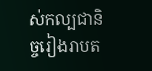ស់កល្បជានិច្ចរៀងរាបត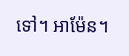ទៅ។ អាម៉ែន។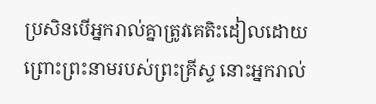ប្រសិនបើអ្នករាល់គ្នាត្រូវគេតិះដៀលដោយព្រោះព្រះនាមរបស់ព្រះគ្រីស្ទ នោះអ្នករាល់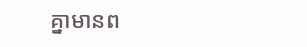គ្នាមានព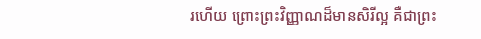រហើយ ព្រោះព្រះវិញ្ញាណដ៏មានសិរីល្អ គឺជាព្រះ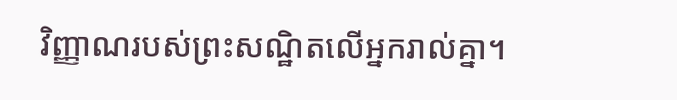វិញ្ញាណរបស់ព្រះសណ្ឋិតលើអ្នករាល់គ្នា។